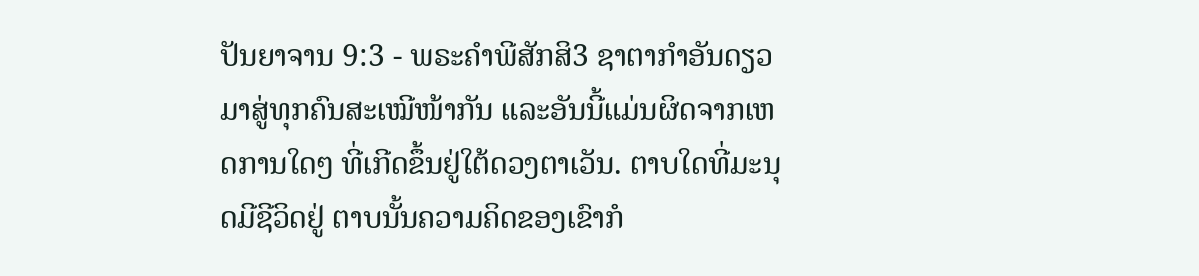ປັນຍາຈານ 9:3 - ພຣະຄຳພີສັກສິ3 ຊາຕາກຳອັນດຽວມາສູ່ທຸກຄົນສະເໝີໜ້າກັນ ແລະອັນນີ້ແມ່ນຜິດຈາກເຫດການໃດໆ ທີ່ເກີດຂຶ້ນຢູ່ໃຕ້ດວງຕາເວັນ. ຕາບໃດທີ່ມະນຸດມີຊີວິດຢູ່ ຕາບນັ້ນຄວາມຄິດຂອງເຂົາກໍ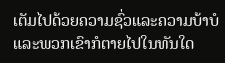ເຕັມໄປດ້ວຍຄວາມຊົ່ວແລະຄວາມບ້າບໍ ແລະພວກເຂົາກໍຕາຍໄປໃນທັນໃດ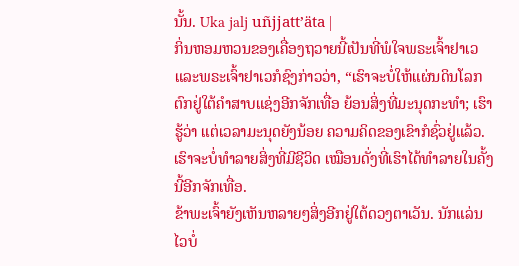ນັ້ນ. Uka jalj uñjjattʼäta |
ກິ່ນຫອມຫວນຂອງເຄື່ອງຖວາຍນີ້ເປັນທີ່ພໍໃຈພຣະເຈົ້າຢາເວ ແລະພຣະເຈົ້າຢາເວກໍຊົງກ່າວວ່າ, “ເຮົາຈະບໍ່ໃຫ້ແຜ່ນດິນໂລກຕົກຢູ່ໃຕ້ຄຳສາບແຊ່ງອີກຈັກເທື່ອ ຍ້ອນສິ່ງທີ່ມະນຸດກະທຳ; ເຮົາຮູ້ວ່າ ແຕ່ເວລາມະນຸດຍັງນ້ອຍ ຄວາມຄິດຂອງເຂົາກໍຊົ່ວຢູ່ແລ້ວ. ເຮົາຈະບໍ່ທຳລາຍສິ່ງທີ່ມີຊີວິດ ເໝືອນດັ່ງທີ່ເຮົາໄດ້ທຳລາຍໃນຄັ້ງນີ້ອີກຈັກເທື່ອ.
ຂ້າພະເຈົ້າຍັງເຫັນຫລາຍໆສິ່ງອີກຢູ່ໃຕ້ດວງຕາເວັນ. ນັກແລ່ນໄວບໍ່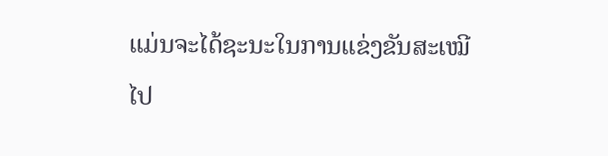ແມ່ນຈະໄດ້ຊະນະໃນການແຂ່ງຂັນສະເໝີໄປ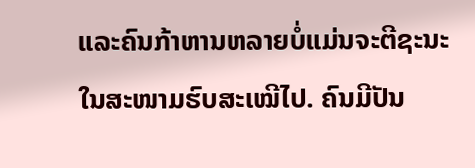ແລະຄົນກ້າຫານຫລາຍບໍ່ແມ່ນຈະຕີຊະນະໃນສະໜາມຮົບສະເໝີໄປ. ຄົນມີປັນ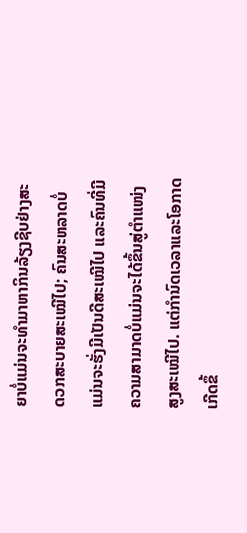ຍາບໍ່ແມ່ນຈະທຳມາຫາກິນລ້ຽງຊີບຢ່າງສະດວກສະບາຍສະເໝີໄປ; ຄົນສະຫລາດບໍ່ແມ່ນຈະຮັ່ງມີເປັນດີສະເໝີໄປ ແລະຄົນທີ່ມີຄວາມສາມາດບໍ່ແມ່ນຈະໄດ້ຂຶ້ນສູ່ຕຳແໜ່ງສູງສະເໝີໄປ. ແຕ່ກຳນົດເວລາແລະໂອກາດເກີດຂຶ້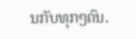ນກັບທຸກໆຄົນ.